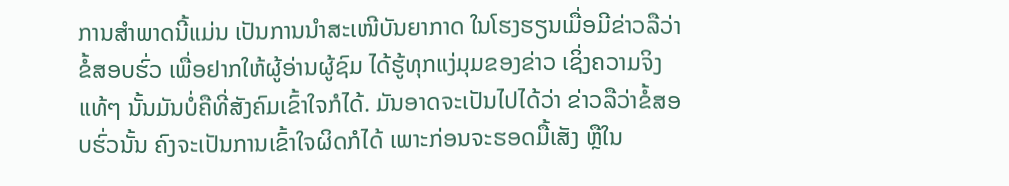ການສຳພາດນີ້ແມ່ນ ເປັນການນຳສະເໜີບັນຍາກາດ ໃນໂຮງຮຽນເມື່ອມີຂ່າວລືວ່າຂໍ້ສອບຮົ່ວ ເພື່ອຢາກໃຫ້ຜູ້ອ່ານຜູ້ຊົມ ໄດ້ຮູ້ທຸກແງ່ມຸມຂອງຂ່າວ ເຊິ່ງຄວາມຈິງແທ້ໆ ນັ້ນມັນບໍ່ຄືທີ່ສັງຄົມເຂົ້າໃຈກໍໄດ້. ມັນອາດຈະເປັນໄປໄດ້ວ່າ ຂ່າວລືວ່າຂໍ້ສອບຮົ່ວນັ້ນ ຄົງຈະເປັນການເຂົ້າໃຈຜິດກໍໄດ້ ເພາະກ່ອນຈະຮອດມື້ເສັງ ຫຼືໃນ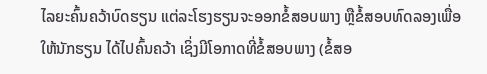ໄລຍະຄົ້ນຄວ້າບົດຮຽນ ແຕ່ລະໂຮງຮຽນຈະອອກຂໍ້ສອບພາງ ຫຼືຂໍ້ສອບທົດລອງເພື່ອໃຫ້ນັກຮຽນ ໄດ້ໄປຄົ້ນຄວ້າ ເຊິ່ງມີໂອກາດທີ່ຂໍ້ສອບພາງ (ຂໍ້ສອ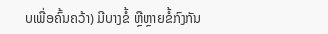ບເພື່ອຄົ້ນຄວ້າ) ມີບາງຂໍ້ ຫຼືຫຼາຍຂໍ້ກົງກັນ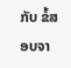ກັບ ຂໍ້ສອບຈາ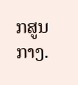ກສູນກາງ.